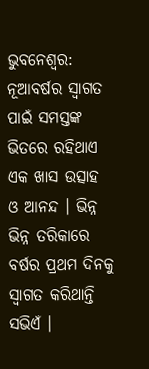ଭୁବନେଶ୍ୱର: ନୂଆବର୍ଷର ସ୍ୱାଗତ ପାଇଁ ସମସ୍ତଙ୍କ ଭିତରେ ରହିଥାଏ ଏକ ଖାସ ଉତ୍ସାହ ଓ ଆନନ୍ଦ । ଭିନ୍ନ ଭିନ୍ନ ତରିକାରେ ବର୍ଷର ପ୍ରଥମ ଦିନକୁ ସ୍ବାଗତ କରିଥାନ୍ତି ସଭିଏଁ ।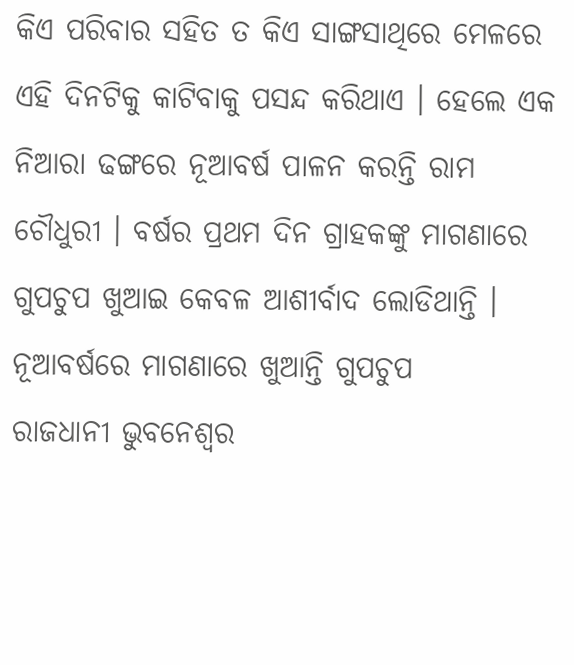କିଏ ପରିବାର ସହିତ ତ କିଏ ସାଙ୍ଗସାଥିରେ ମେଳରେ ଏହି ଦିନଟିକୁ କାଟିବାକୁ ପସନ୍ଦ କରିଥାଏ । ହେଲେ ଏକ ନିଆରା ଢଙ୍ଗରେ ନୂଆବର୍ଷ ପାଳନ କରନ୍ତି ରାମ ଚୌଧୁରୀ । ବର୍ଷର ପ୍ରଥମ ଦିନ ଗ୍ରାହକଙ୍କୁ ମାଗଣାରେ ଗୁପଚୁପ ଖୁଆଇ କେବଳ ଆଶୀର୍ବାଦ ଲୋଡିଥାନ୍ତି ।
ନୂଆବର୍ଷରେ ମାଗଣାରେ ଖୁଆନ୍ତି ଗୁପଚୁପ
ରାଜଧାନୀ ଭୁବନେଶ୍ୱର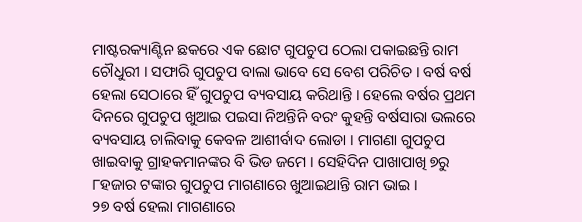ମାଷ୍ଟରକ୍ୟାଣ୍ଟିନ ଛକରେ ଏକ ଛୋଟ ଗୁପଚୁପ ଠେଲା ପକାଇଛନ୍ତି ରାମ ଚୌଧୁରୀ । ସଫାରି ଗୁପଚୁପ ବାଲା ଭାବେ ସେ ବେଶ ପରିଚିତ । ବର୍ଷ ବର୍ଷ ହେଲା ସେଠାରେ ହିଁ ଗୁପଚୁପ ବ୍ୟବସାୟ କରିଥାନ୍ତି । ହେଲେ ବର୍ଷର ପ୍ରଥମ ଦିନରେ ଗୁପଚୁପ ଖୁଆଇ ପଇସା ନିଅନ୍ତିନି ବରଂ କୁହନ୍ତି ବର୍ଷସାରା ଭଲରେ ବ୍ୟବସାୟ ଚାଲିବାକୁ କେବଳ ଆଶୀର୍ବାଦ ଲୋଡା । ମାଗଣା ଗୁପଚୁପ ଖାଇବାକୁ ଗ୍ରାହକମାନଙ୍କର ବି ଭିଡ ଜମେ । ସେହିଦିନ ପାଖାପାଖି ୭ରୁ ୮ହଜାର ଟଙ୍କାର ଗୁପଚୁପ ମାଗଣାରେ ଖୁଆଇଥାନ୍ତି ରାମ ଭାଇ ।
୨୭ ବର୍ଷ ହେଲା ମାଗଣାରେ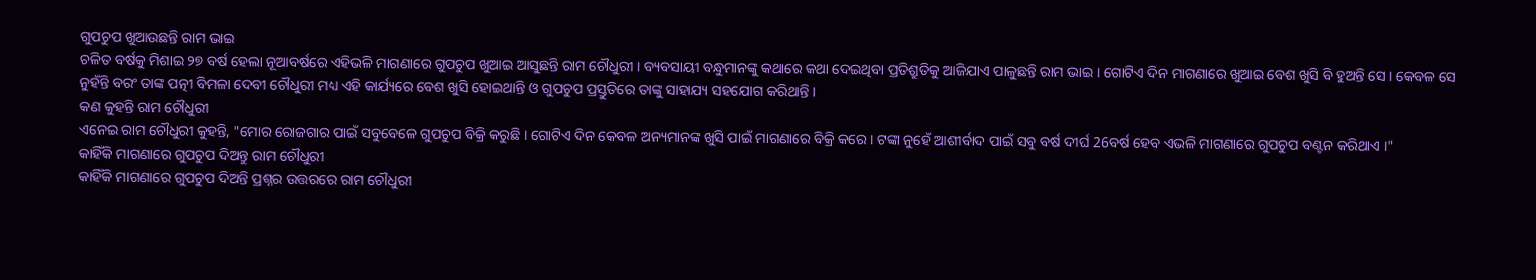ଗୁପଚୁପ ଖୁଆଉଛନ୍ତି ରାମ ଭାଇ
ଚଳିତ ବର୍ଷକୁ ମିଶାଇ ୨୭ ବର୍ଷ ହେଲା ନୂଆବର୍ଷରେ ଏହିଭଳି ମାଗଣାରେ ଗୁପଚୁପ ଖୁଆଇ ଆସୁଛନ୍ତି ରାମ ଚୌଧୁରୀ । ବ୍ୟବସାୟୀ ବନ୍ଧୁମାନଙ୍କୁ କଥାରେ କଥା ଦେଇଥିବା ପ୍ରତିଶ୍ରୁତିକୁ ଆଜିଯାଏ ପାଳୁଛନ୍ତି ରାମ ଭାଇ । ଗୋଟିଏ ଦିନ ମାଗଣାରେ ଖୁଆଇ ବେଶ ଖୁସି ବି ହୁଅନ୍ତି ସେ । କେବଳ ସେ ନୁହଁନ୍ତି ବରଂ ତାଙ୍କ ପତ୍ନୀ ବିମଳା ଦେବୀ ଚୌଧୁରୀ ମଧ୍ୟ ଏହି କାର୍ଯ୍ୟରେ ବେଶ ଖୁସି ହୋଇଥାନ୍ତି ଓ ଗୁପଚୁପ ପ୍ରସ୍ତୁତିରେ ତାଙ୍କୁ ସାହାଯ୍ୟ ସହଯୋଗ କରିଥାନ୍ତି ।
କଣ କୁହନ୍ତି ରାମ ଚୌଧୁରୀ
ଏନେଇ ରାମ ଚୌଧୁରୀ କୁହନ୍ତି, "ମୋର ରୋଜଗାର ପାଇଁ ସବୁବେଳେ ଗୁପଚୁପ ବିକ୍ରି କରୁଛି । ଗୋଟିଏ ଦିନ କେବଳ ଅନ୍ୟମାନଙ୍କ ଖୁସି ପାଇଁ ମାଗଣାରେ ବିକ୍ରି କରେ । ଟଙ୍କା ନୁହେଁ ଆଶୀର୍ବାଦ ପାଇଁ ସବୁ ବର୍ଷ ଦୀର୍ଘ 26ବର୍ଷ ହେବ ଏଭଳି ମାଗଣାରେ ଗୁପଚୁପ ବଣ୍ଟନ କରିଥାଏ ।"
କାହିଁକି ମାଗଣାରେ ଗୁପଚୁପ ଦିଅନ୍ତୁ ରାମ ଚୌଧୁରୀ
କାହିଁକି ମାଗଣାରେ ଗୁପଚୁପ ଦିଅନ୍ତି ପ୍ରଶ୍ନର ଉତ୍ତରରେ ରାମ ଚୌଧୁରୀ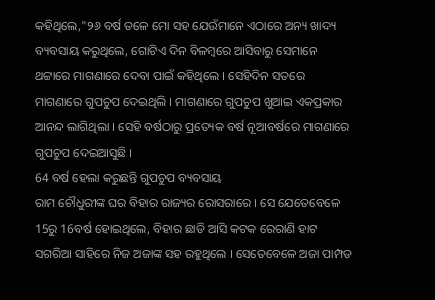କହିଥିଲେ,"୨୬ ବର୍ଷ ତଳେ ମୋ ସହ ଯେଉଁମାନେ ଏଠାରେ ଅନ୍ୟ ଖାଦ୍ୟ ବ୍ୟବସାୟ କରୁଥିଲେ, ଗୋଟିଏ ଦିନ ବିଳମ୍ବରେ ଆସିବାରୁ ସେମାନେ ଥଟ୍ଟାରେ ମାଗଣାରେ ଦେବା ପାଇଁ କହିଥିଲେ । ସେହିଦିନ ସତରେ ମାଗଣାରେ ଗୁପଚୁପ ଦେଇଥିଲି । ମାଗଣାରେ ଗୁପଚୁପ ଖୁଆଇ ଏକପ୍ରକାର ଆନନ୍ଦ ଲାଗିଥିଲା । ସେହି ବର୍ଷଠାରୁ ପ୍ରତ୍ୟେକ ବର୍ଷ ନୂଆବର୍ଷରେ ମାଗଣାରେ ଗୁପଚୁପ ଦେଇଆସୁଛି ।
64 ବର୍ଷ ହେଲା କରୁଛନ୍ତି ଗୁପଚୁପ ବ୍ୟବସାୟ
ରାମ ଚୌଧୁରୀଙ୍କ ଘର ବିହାର ରାଜ୍ୟର ରୋସରାରେ । ସେ ଯେତେବେଳେ 15ରୁ 16ବର୍ଷ ହୋଇଥିଲେ, ବିହାର ଛାଡି ଆସି କଟକ ରେରାଣି ହାଟ ସଗରିଆ ସାହିରେ ନିଜ ଅଜାଙ୍କ ସହ ରହୁଥିଲେ । ସେତେବେଳେ ଅଜା ପାମ୍ପଡ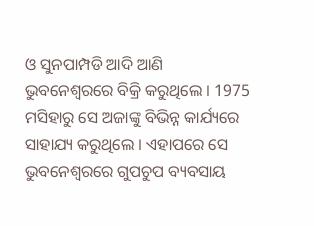ଓ ସୁନପାମ୍ପଡି ଆଦି ଆଣି ଭୁବନେଶ୍ୱରରେ ବିକ୍ରି କରୁଥିଲେ । 1975 ମସିହାରୁ ସେ ଅଜାଙ୍କୁ ବିଭିନ୍ନ କାର୍ଯ୍ୟରେ ସାହାଯ୍ୟ କରୁଥିଲେ । ଏହାପରେ ସେ ଭୁବନେଶ୍ବରରେ ଗୁପଚୁପ ବ୍ୟବସାୟ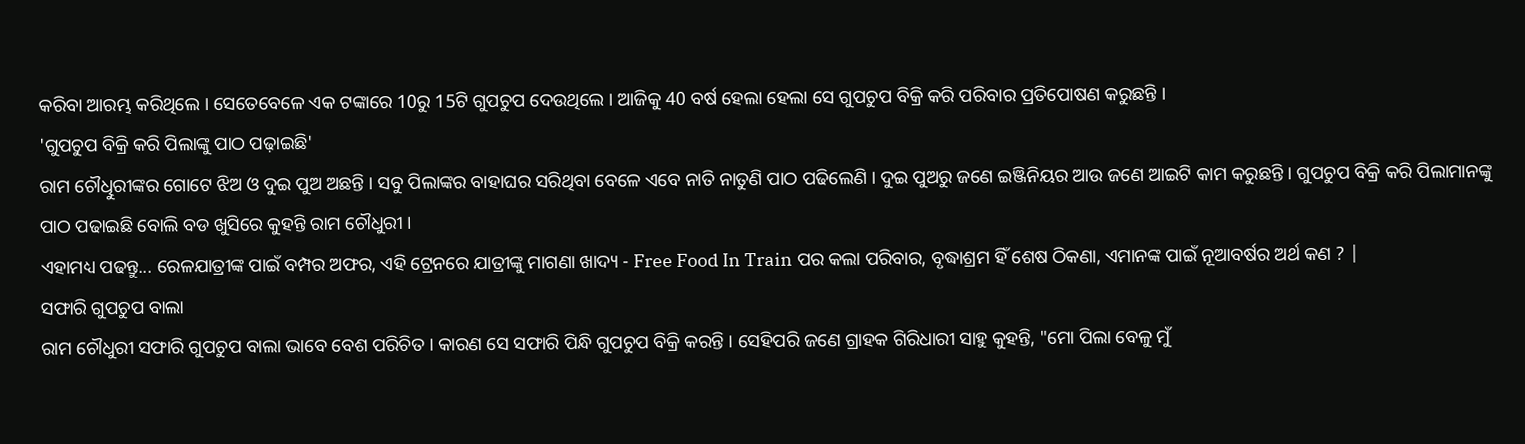କରିବା ଆରମ୍ଭ କରିଥିଲେ । ସେତେବେଳେ ଏକ ଟଙ୍କାରେ 10ରୁ 15ଟି ଗୁପଚୁପ ଦେଉଥିଲେ । ଆଜିକୁ 40 ବର୍ଷ ହେଲା ହେଲା ସେ ଗୁପଚୁପ ବିକ୍ରି କରି ପରିବାର ପ୍ରତିପୋଷଣ କରୁଛନ୍ତି ।
'ଗୁପଚୁପ ବିକ୍ରି କରି ପିଲାଙ୍କୁ ପାଠ ପଢ଼ାଇଛି'
ରାମ ଚୌଧୁିରୀଙ୍କର ଗୋଟେ ଝିଅ ଓ ଦୁଇ ପୁଅ ଅଛନ୍ତି । ସବୁ ପିଲାଙ୍କର ବାହାଘର ସରିଥିବା ବେଳେ ଏବେ ନାତି ନାତୁଣି ପାଠ ପଢିଲେଣି । ଦୁଇ ପୁଅରୁ ଜଣେ ଇଞ୍ଜିନିୟର ଆଉ ଜଣେ ଆଇଟି କାମ କରୁଛନ୍ତି । ଗୁପଚୁପ ବିକ୍ରି କରି ପିଲାମାନଙ୍କୁ ପାଠ ପଢାଇଛି ବୋଲି ବଡ ଖୁସିରେ କୁହନ୍ତି ରାମ ଚୌଧୁରୀ ।
ଏହାମଧ୍ୟ ପଢନ୍ତୁ... ରେଳଯାତ୍ରୀଙ୍କ ପାଇଁ ବମ୍ପର ଅଫର, ଏହି ଟ୍ରେନରେ ଯାତ୍ରୀଙ୍କୁ ମାଗଣା ଖାଦ୍ୟ - Free Food In Train ପର କଲା ପରିବାର, ବୃଦ୍ଧାଶ୍ରମ ହିଁ ଶେଷ ଠିକଣା, ଏମାନଙ୍କ ପାଇଁ ନୂଆବର୍ଷର ଅର୍ଥ କଣ ? |
ସଫାରି ଗୁପଚୁପ ବାଲା
ରାମ ଚୌଧୁରୀ ସଫାରି ଗୁପଚୁପ ବାଲା ଭାବେ ବେଶ ପରିଚିତ । କାରଣ ସେ ସଫାରି ପିନ୍ଧି ଗୁପଚୁପ ବିକ୍ରି କରନ୍ତି । ସେହିପରି ଜଣେ ଗ୍ରାହକ ଗିରିଧାରୀ ସାହୁ କୁହନ୍ତି, "ମୋ ପିଲା ବେଳୁ ମୁଁ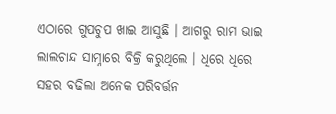ଏଠାରେ ଗୁପଚୁପ ଖାଇ ଆସୁଛି । ଆଗରୁ ରାମ ଭାଇ ଲାଲଚାନ୍ଦ ସାମ୍ନାରେ ବିକ୍ରି କରୁଥିଲେ । ଧିରେ ଧିରେ ସହର ବଢିଲା ଅନେକ ପରିବର୍ତ୍ତନ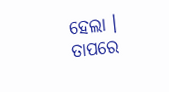ହେଲା । ତାପରେ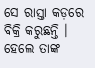ସେ ରାସ୍ତା କଡ଼ରେ ବିକ୍ରି କରୁଛନ୍ତି । ହେଲେ ତାଙ୍କ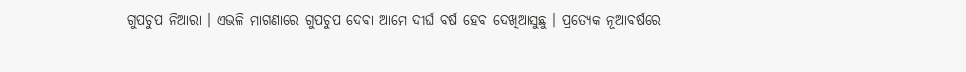ଗୁପଚୁପ ନିଆରା । ଏଭଳି ମାଗଣାରେ ଗୁପଚୁପ ଦେବା ଆମେ ଦୀର୍ଘ ବର୍ଷ ହେବ ଦେଖିଆସୁଛୁ । ପ୍ରତ୍ୟେକ ନୂଆବର୍ଷରେ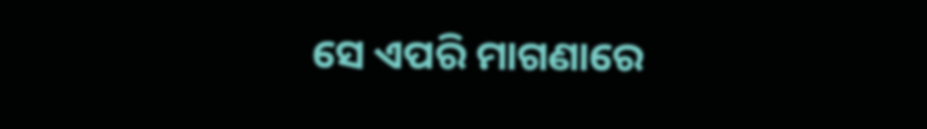ସେ ଏପରି ମାଗଣାରେ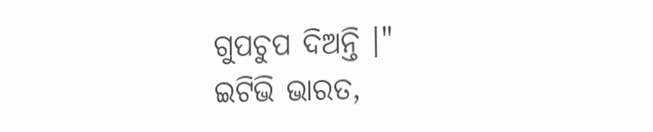ଗୁପଚୁପ ଦିଅନ୍ତି ।"
ଇଟିଭି ଭାରତ,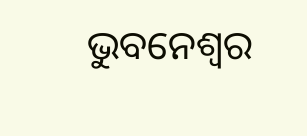ଭୁବନେଶ୍ୱର